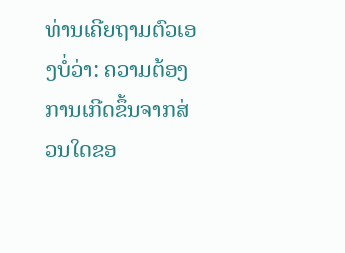ທ່ານເຄີຍຖາມຕົວເອງບໍ່ວ່າ: ຄວາມຕ້ອງການເກີດຂຶ້ນຈາກສ່ວນໃດຂອ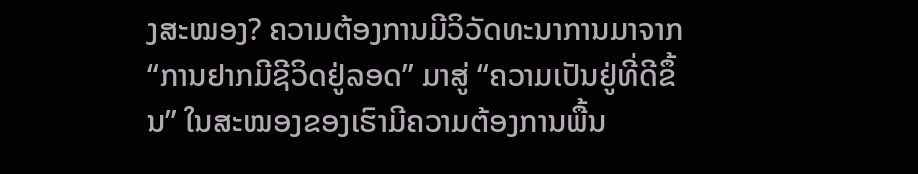ງສະໝອງ? ຄວາມຕ້ອງການມີວິວັດທະນາການມາຈາກ “ການຢາກມີຊີວິດຢູ່ລອດ” ມາສູ່ “ຄວາມເປັນຢູ່ທີ່ດີຂຶ້ນ” ໃນສະໝອງຂອງເຮົາມີຄວາມຕ້ອງການພື້ນ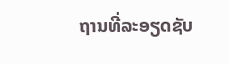ຖານທີ່ລະອຽດຊັບ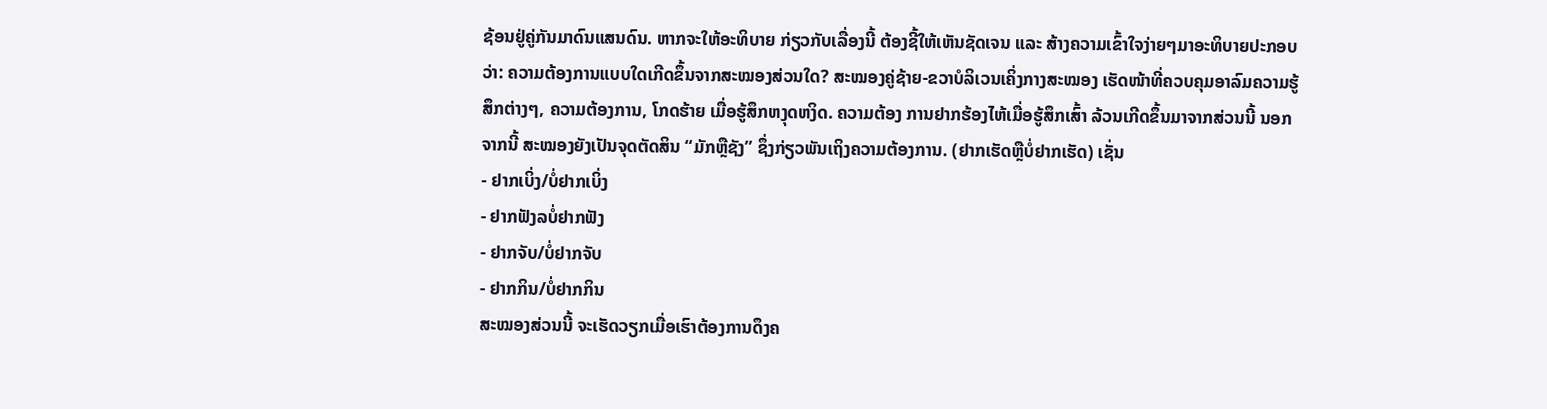ຊ້ອນຢູ່ຄູ່ກັນມາດົນແສນດົນ. ຫາກຈະໃຫ້ອະທິບາຍ ກ່ຽວກັບເລື່ອງນີ້ ຕ້ອງຊີ້ໃຫ້ເຫັນຊັດເຈນ ແລະ ສ້າງຄວາມເຂົ້າໃຈງ່າຍໆມາອະທິບາຍປະກອບວ່າ: ຄວາມຕ້ອງການແບບໃດເກີດຂຶ້ນຈາກສະໝອງສ່ວນໃດ? ສະໝອງຄູ່ຊ້າຍ-ຂວາບໍລິເວນເຄິ່ງກາງສະໝອງ ເຮັດໜ້າທີ່ຄວບຄຸມອາລົມຄວາມຮູ້ສຶກຕ່າງໆ, ຄວາມຕ້ອງການ, ໂກດຮ້າຍ ເມື່ອຮູ້ສຶກຫງຸດຫງິດ. ຄວາມຕ້ອງ ການຢາກຮ້ອງໄຫ້ເມື່ອຮູ້ສຶກເສົ້າ ລ້ວນເກີດຂຶ້ນມາຈາກສ່ວນນີ້ ນອກຈາກນີ້ ສະໝອງຍັງເປັນຈຸດຕັດສິນ “ມັກຫຼືຊັງ” ຊຶ່ງກ່ຽວພັນເຖິງຄວາມຕ້ອງການ. (ຢາກເຮັດຫຼືບໍ່ຢາກເຮັດ) ເຊັ່ນ
- ຢາກເບິ່ງ/ບໍ່ຢາກເບິ່ງ
- ຢາກຟັງລບໍ່ຢາກຟັງ
- ຢາກຈັບ/ບໍ່ຢາກຈັບ
- ຢາກກິນ/ບໍ່ຢາກກິນ
ສະໝອງສ່ວນນີ້ ຈະເຮັດວຽກເມື່ອເຮົາຕ້ອງການດຶງຄ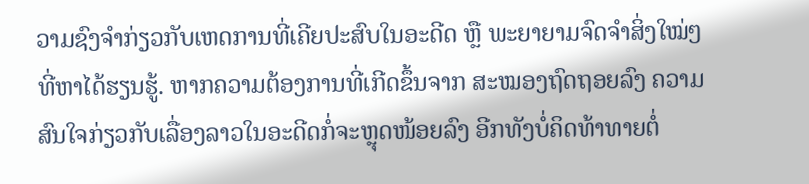ວາມຊົງຈໍາກ່ຽວກັບເຫດການທີ່ເຄີຍປະສົບໃນອະດີດ ຫຼື ພະຍາຍາມຈົດຈໍາສິ່ງໃໝ່ໆທີ່ຫາໄດ້ຮຽນຮູ້. ຫາກຄວາມຕ້ອງການທີ່ເກີດຂຶ້ນຈາກ ສະໝອງຖົດຖອຍລົງ ຄວາມສົນໃຈກ່ຽວກັບເລື່ອງລາວໃນອະດີດກໍ່ຈະຫຼຸດໜ້ອຍລົງ ອີກທັງບໍ່ຄິດທ້າທາຍຕໍ່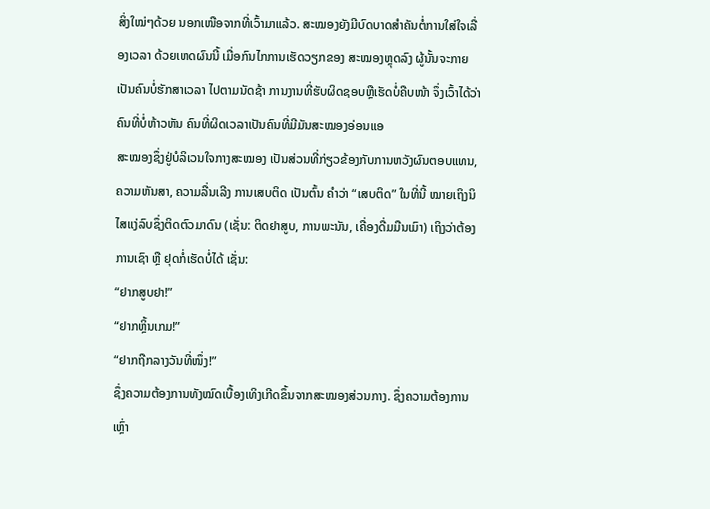ສິ່ງໃໝ່ໆດ້ວຍ ນອກເໜືອຈາກທີ່ເວົ້າມາແລ້ວ. ສະໝອງຍັງມີບົດບາດສໍາຄັນຕໍ່ການໃສ່ໃຈເລື່ອງເວລາ ດ້ວຍເຫດຜົນນີ້ ເມື່ອກົນໄກການເຮັດວຽກຂອງ ສະໝອງຫຼຸດລົງ ຜູ້ນັ້ນຈະກາຍເປັນຄົນບໍ່ຮັກສາເວລາ ໄປຕາມນັດຊ້າ ການງານທີ່ຮັບຜິດຊອບຫຼືເຮັດບໍ່ຄືບໜ້າ ຈຶ່ງເວົ້າໄດ້ວ່າ ຄົນທີ່ບໍ່ຫ້າວຫັນ ຄົນທີ່ຜິດເວລາເປັນຄົນທີ່ມີມັນສະໝອງອ່ອນແອ
ສະໝອງຊຶ່ງຢູ່ບໍລິເວນໃຈກາງສະໝອງ ເປັນສ່ວນທີ່ກ່ຽວຂ້ອງກັບການຫວັງຜົນຕອບແທນ, ຄວາມຫັນສາ, ຄວາມລື່ນເລີງ ການເສບຕິດ ເປັນຕົ້ນ ຄໍາວ່າ “ເສບຕິດ” ໃນທີ່ນີ້ ໝາຍເຖິງນິໄສແງ່ລົບຊຶ່ງຕິດຕົວມາດົນ (ເຊັ່ນ: ຕິດຢາສູບ, ການພະນັນ, ເຄື່ອງດື່ມມືນເມົາ) ເຖິງວ່າຕ້ອງການເຊົາ ຫຼື ຢຸດກໍ່ເຮັດບໍ່ໄດ້ ເຊັ່ນ:
“ຢາກສູບຢາ!”
“ຢາກຫຼິ້ນເກມ!”
“ຢາກຖືກລາງວັນທີ່ໜຶ່ງ!”
ຊຶ່ງຄວາມຕ້ອງການທັງໝົດເບື້ອງເທິງເກີດຂຶ້ນຈາກສະໝອງສ່ວນກາງ. ຊຶ່ງຄວາມຕ້ອງການເຫຼົ່າ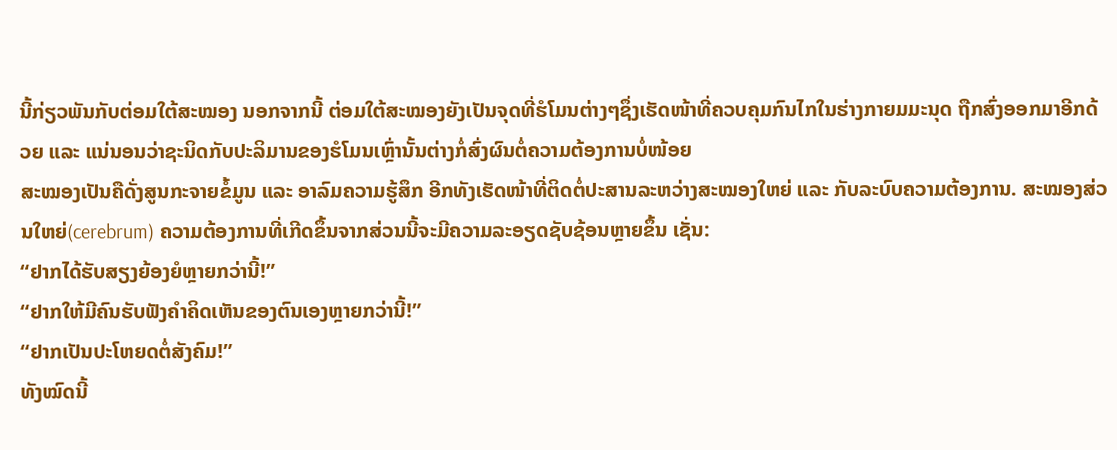ນີ້ກ່ຽວພັນກັບຕ່ອມໃຕ້ສະໝອງ ນອກຈາກນີ້ ຕ່ອມໃຕ້ສະໝອງຍັງເປັນຈຸດທີ່ຮໍໂມນຕ່າງໆຊຶ່ງເຮັດໜ້າທີ່ຄວບຄຸມກົນໄກໃນຮ່າງກາຍມມະນຸດ ຖືກສົ່ງອອກມາອີກດ້ວຍ ແລະ ແນ່ນອນວ່າຊະນິດກັບປະລິມານຂອງຮໍໂມນເຫຼົ່ານັ້ນຕ່າງກໍ່ສົ່ງຜົນຕໍ່ຄວາມຕ້ອງການບໍ່ໜ້ອຍ
ສະໝອງເປັນຄືດັ່ງສູນກະຈາຍຂໍ້ມູນ ແລະ ອາລົມຄວາມຮູ້ສຶກ ອີກທັງເຮັດໜ້າທີ່ຕິດຕໍ່ປະສານລະຫວ່າງສະໝອງໃຫຍ່ ແລະ ກັບລະບົບຄວາມຕ້ອງການ. ສະໝອງສ່ວນໃຫຍ່(cerebrum) ຄວາມຕ້ອງການທີ່ເກີດຂຶ້ນຈາກສ່ວນນີ້ຈະມີຄວາມລະອຽດຊັບຊ້ອນຫຼາຍຂຶ້ນ ເຊັ່ນ:
“ຢາກໄດ້ຮັບສຽງຍ້ອງຍໍຫຼາຍກວ່ານີ້!”
“ຢາກໃຫ້ມີຄົນຮັບຟັງຄໍາຄິດເຫັນຂອງຕົນເອງຫຼາຍກວ່ານີ້!”
“ຢາກເປັນປະໂຫຍດຕໍ່ສັງຄົມ!”
ທັງໝົດນີ້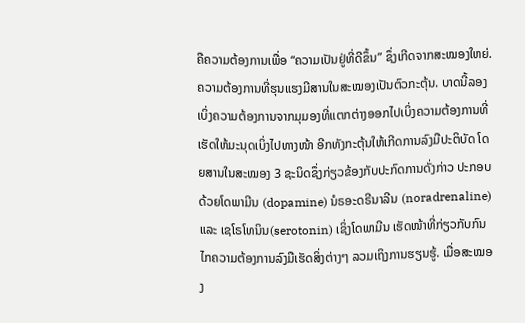ຄືຄວາມຕ້ອງການເພື່ອ “ຄວາມເປັນຢູ່ທີ່ດີຂຶ້ນ” ຊຶ່ງເກີດຈາກສະໝອງໃຫຍ່.
ຄວາມຕ້ອງການທີ່ຮຸນແຮງມີສານໃນສະໝອງເປັນຕົວກະຕຸ້ນ. ບາດນີ້ລອງເບິ່ງຄວາມຕ້ອງການຈາກມຸມອງທີ່ແຕກຕ່າງອອກໄປເບິ່ງຄວາມຕ້ອງການທີ່ເຮັດໃຫ້ມະນຸດເບິ່ງໄປທາງໜ້າ ອີກທັງກະຕຸ້ນໃຫ້ເກີດການລົງມືປະຕິບັດ ໂດຍສານໃນສະໝອງ 3 ຊະນິດຊຶ່ງກ່ຽວຂ້ອງກັບປະກົດການດັ່ງກ່າວ ປະກອບດ້ວຍໂດພາມີນ (dopamine) ນໍຣອະດຣີນາລີນ (noradrenaline) ແລະ ເຊໂຣໂທນິນ(serotonin) ເຊິ່ງໂດພາມີນ ເຮັດໜ້າທີ່ກ່ຽວກັບກົນໄກຄວາມຕ້ອງການລົງມືເຮັດສິ່ງຕ່າງໆ ລວມເຖິງການຮຽນຮູ້. ເມື່ອສະໝອງ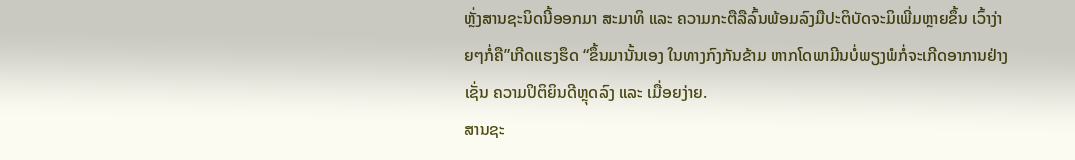ຫຼັ່ງສານຊະນິດນີ້ອອກມາ ສະມາທິ ແລະ ຄວາມກະຕືລືລົ້ນພ້ອມລົງມືປະຕິບັດຈະມິເພີ່ມຫຼາຍຂຶ້ນ ເວົ້າງ່າຍໆກໍ່ຄື”ເກີດແຮງຮຶດ “ຂຶ້ນມານັ້ນເອງ ໃນທາງກົງກັນຂ້າມ ຫາກໂດພາມີນບໍ່ພຽງພໍກໍ່ຈະເກີດອາການຢ່າງເຊັ່ນ ຄວາມປິຕິຍິນດີຫຼຸດລົງ ແລະ ເມື່ອຍງ່າຍ.
ສານຊະ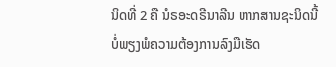ນິດທີ່ 2 ຄື ນໍຣອະດຣີນາລີນ ຫາກສານຊະນິດນີ້ບໍ່ພຽງພໍຄວາມຕ້ອງການລົງມືເຮັດ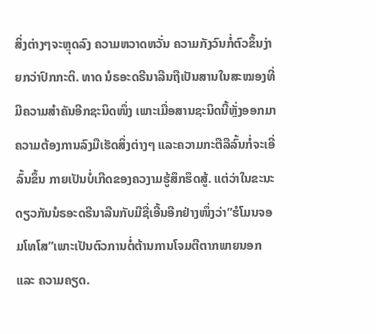ສິ່ງຕ່າງໆຈະຫຼຸດລົງ ຄວາມຫວາດຫວັ່ນ ຄວາມກັງວົນກໍ່ຕົວຂຶ້ນງ່າຍກວ່າປົກກະຕິ. ທາດ ນໍຣອະດຣີນາລີນຖືເປັນສານໃນສະໝອງທີ່ມີຄວາມສໍາຄັນອີກຊະນິດໜຶ່ງ ເພາະເມື່ອສານຊະນິດນີ້ຫຼັ່ງອອກມາ ຄວາມຕ້ອງການລົງມືເຮັດສິ່ງຕ່າງໆ ແລະຄວາມກະຕືລືລົ້ນກໍ່ຈະເອີ່ລົ້ນຂຶ້ນ ກາຍເປັນບໍ່ເກີດຂອງຄວງາມຮູ້ສຶກຮຶດສູ້. ແຕ່ວ່າໃນຂະນະດຽວກັນນໍຣອະດຣີນາລີນກັບມີຊື່ເອີ້ນອີກຢ່າງໜຶ່ງວ່າ”ຮໍໂມນຈອມໂທໂສ”ເພາະເປັນຕົວການຕໍ່ຕ້ານການໂຈມຕີຕາກພາຍນອກ ແລະ ຄວາມຄຽດ.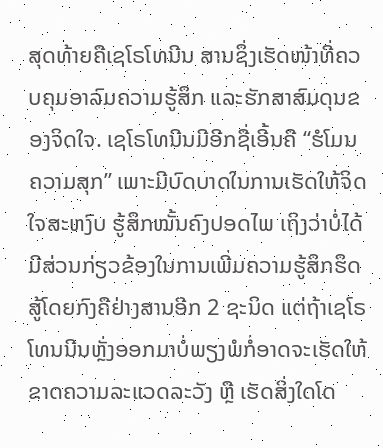ສຸດທ້າຍຄືເຊໂຣໂທນີນ ສານຊຶ່ງເຮັດໜ້າທີ່ຄວບຄຸມອາລົມຄວາມຮູ້ສຶກ ແລະຮັກສາສົມດຸນຂອງຈິດໃຈ. ເຊໂຣໂທນີນມີອີກຊື່ເອີ້ນຄື “ຮໍໂມນຄວາມສຸກ” ເພາະມີບົດບາດໃນການເຮັດໃຫ້ຈິດໃຈສະຫງົບ ຮູ້ສຶກໝັ້ນຄົງປອດໄພ ເຖິງວ່າບໍ່ໄດ້ມີສ່ວນກ່ຽວຂ້ອງໃນການເພີ່ມຄວາມຮູ້ສຶກຮຶດສູ້ໂດຍກົງຄືຢ່າງສານອີກ 2 ຊະນິດ ແຕ່ຖ້າເຊໂຣໂທນນີນຫຼັ່ງອອກມາບໍ່ພຽງພໍກໍ່ອາດຈະເຮັດໃຫ້ຂາດຄວາມລະແວດລະວັງ ຫຼື ເຮັດສິ່ງໃດໂດ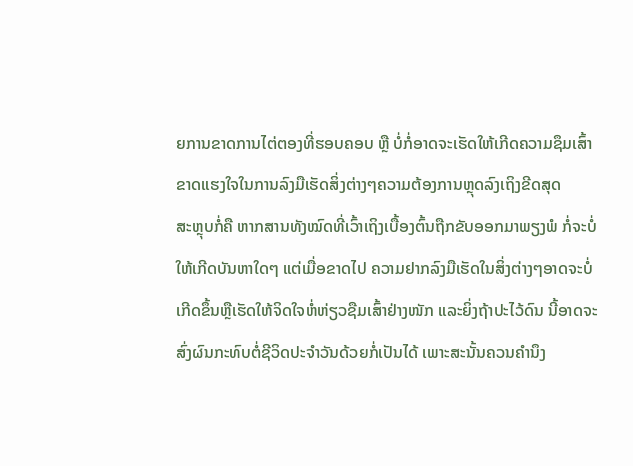ຍການຂາດການໄຕ່ຕອງທີ່ຮອບຄອບ ຫຼື ບໍ່ກໍ່ອາດຈະເຮັດໃຫ້ເກີດຄວາມຊຶມເສົ້າ ຂາດແຮງໃຈໃນການລົງມືເຮັດສິ່ງຕ່າງໆຄວາມຕ້ອງການຫຼຸດລົງເຖິງຂີດສຸດ
ສະຫຼຸບກໍ່ຄື ຫາກສານທັງໝົດທີ່ເວົ້າເຖິງເບື້ອງຕົ້ນຖືກຂັບອອກມາພຽງພໍ ກໍ່ຈະບໍ່ໃຫ້ເກີດບັນຫາໃດໆ ແຕ່ເມື່ອຂາດໄປ ຄວາມຢາກລົງມືເຮັດໃນສິ່ງຕ່າງໆອາດຈະບໍ່ເກີດຂຶ້ນຫຼືເຮັດໃຫ້ຈິດໃຈຫໍ່ຫ່ຽວຊືມເສົ້າຢ່າງໜັກ ແລະຍິ່ງຖ້າປະໄວ້ດົນ ນີ້ອາດຈະສົ່ງຜົນກະທົບຕໍ່ຊີວິດປະຈໍາວັນດ້ວຍກໍ່ເປັນໄດ້ ເພາະສະນັ້ນຄວນຄໍານຶງ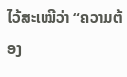ໄວ້ສະເໝີວ່າ “ຄວາມຕ້ອງ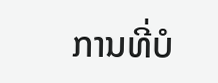ການທີ່ບໍ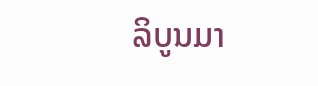ລິບູນມາ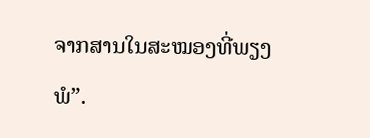ຈາກສານໃນສະໝອງທີ່ພຽງພໍ”.